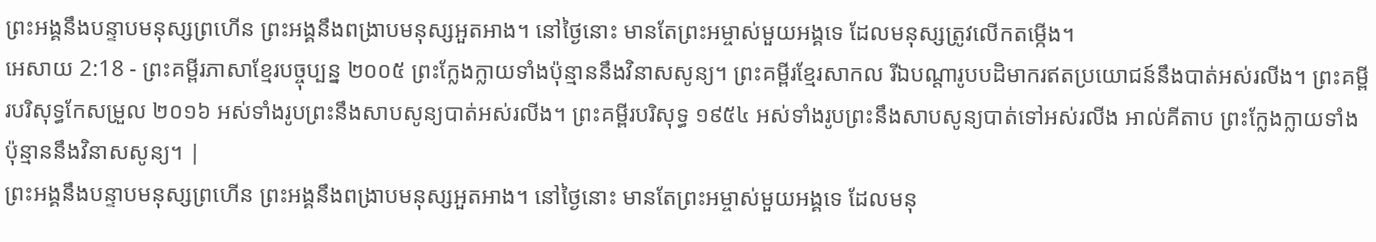ព្រះអង្គនឹងបន្ទាបមនុស្សព្រហើន ព្រះអង្គនឹងពង្រាបមនុស្សអួតអាង។ នៅថ្ងៃនោះ មានតែព្រះអម្ចាស់មួយអង្គទេ ដែលមនុស្សត្រូវលើកតម្កើង។
អេសាយ 2:18 - ព្រះគម្ពីរភាសាខ្មែរបច្ចុប្បន្ន ២០០៥ ព្រះក្លែងក្លាយទាំងប៉ុន្មាននឹងវិនាសសូន្យ។ ព្រះគម្ពីរខ្មែរសាកល រីឯបណ្ដារូបបដិមាករឥតប្រយោជន៍នឹងបាត់អស់រលីង។ ព្រះគម្ពីរបរិសុទ្ធកែសម្រួល ២០១៦ អស់ទាំងរូបព្រះនឹងសាបសូន្យបាត់អស់រលីង។ ព្រះគម្ពីរបរិសុទ្ធ ១៩៥៤ អស់ទាំងរូបព្រះនឹងសាបសូន្យបាត់ទៅអស់រលីង អាល់គីតាប ព្រះក្លែងក្លាយទាំងប៉ុន្មាននឹងវិនាសសូន្យ។ |
ព្រះអង្គនឹងបន្ទាបមនុស្សព្រហើន ព្រះអង្គនឹងពង្រាបមនុស្សអួតអាង។ នៅថ្ងៃនោះ មានតែព្រះអម្ចាស់មួយអង្គទេ ដែលមនុ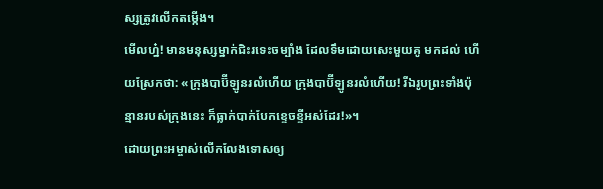ស្សត្រូវលើកតម្កើង។
មើលហ្ន៎! មានមនុស្សម្នាក់ជិះរទេះចម្បាំង ដែលទឹមដោយសេះមួយគូ មកដល់ ហើយស្រែកថា: «ក្រុងបាប៊ីឡូនរលំហើយ ក្រុងបាប៊ីឡូនរលំហើយ! រីឯរូបព្រះទាំងប៉ុន្មានរបស់ក្រុងនេះ ក៏ធ្លាក់បាក់បែកខ្ទេចខ្ទីអស់ដែរ!»។
ដោយព្រះអម្ចាស់លើកលែងទោសឲ្យ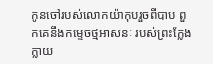កូនចៅរបស់លោកយ៉ាកុបរួចពីបាប ពួកគេនឹងកម្ទេចថ្មអាសនៈ របស់ព្រះក្លែងក្លាយ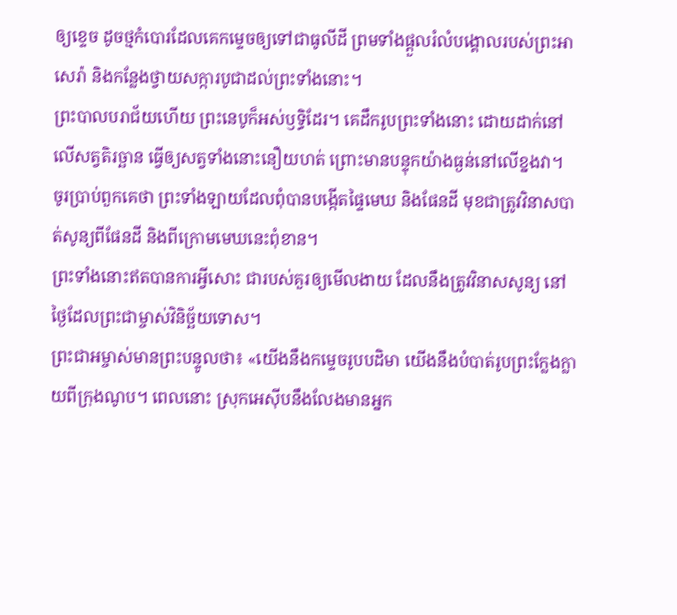ឲ្យខ្ទេច ដូចថ្មកំបោរដែលគេកម្ទេចឲ្យទៅជាធូលីដី ព្រមទាំងផ្ដួលរំលំបង្គោលរបស់ព្រះអាសេរ៉ា និងកន្លែងថ្វាយសក្ការបូជាដល់ព្រះទាំងនោះ។
ព្រះបាលបរាជ័យហើយ ព្រះនេបូក៏អស់ឫទ្ធិដែរ។ គេដឹករូបព្រះទាំងនោះ ដោយដាក់នៅលើសត្វតិរច្ឆាន ធ្វើឲ្យសត្វទាំងនោះនឿយហត់ ព្រោះមានបន្ទុកយ៉ាងធ្ងន់នៅលើខ្នងវា។
ចូរប្រាប់ពួកគេថា ព្រះទាំងឡាយដែលពុំបានបង្កើតផ្ទៃមេឃ និងផែនដី មុខជាត្រូវវិនាសបាត់សូន្យពីផែនដី និងពីក្រោមមេឃនេះពុំខាន។
ព្រះទាំងនោះឥតបានការអ្វីសោះ ជារបស់គួរឲ្យមើលងាយ ដែលនឹងត្រូវវិនាសសូន្យ នៅថ្ងៃដែលព្រះជាម្ចាស់វិនិច្ឆ័យទោស។
ព្រះជាអម្ចាស់មានព្រះបន្ទូលថា៖ «យើងនឹងកម្ទេចរូបបដិមា យើងនឹងបំបាត់រូបព្រះក្លែងក្លាយពីក្រុងណូប។ ពេលនោះ ស្រុកអេស៊ីបនឹងលែងមានអ្នក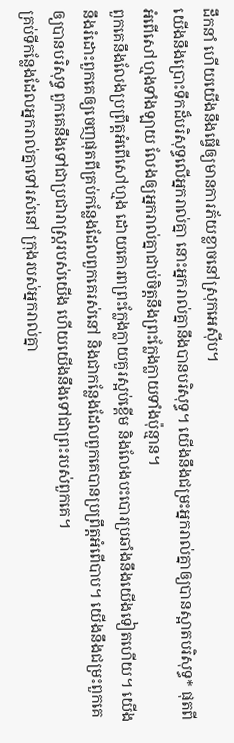ដឹកនាំ ហើយយើងនឹងធ្វើឲ្យមានការភ័យខ្លាចនៅស្រុកអេស៊ីប។
យើងនឹងប្រោះទឹកដ៏បរិសុទ្ធលើអ្នករាល់គ្នា នោះអ្នករាល់គ្នានឹងបានបរិសុទ្ធ។ យើងនឹងជម្រះអ្នករាល់គ្នាឲ្យបានស្អាតបរិសុទ្ធ* ផុតពីអំពើសៅហ្មងទាំងឡាយ លែងឲ្យអ្នករាល់គ្នាជាប់ចិត្តនឹងព្រះក្លែងក្លាយទាំងប៉ុន្មាន។
ពួកគេនឹងលែងប្រព្រឹត្តអំពើសៅហ្មង ដោយគោរពព្រះក្លែងក្លាយគួរស្អប់ខ្ពើម និងលែងបះបោរប្រឆាំងនឹងយើងទៀតហើយ។ យើងនឹងរំដោះពួកគេឲ្យចេញផុតពីគ្រប់កន្លែងដែលពួកគេរស់នៅ និងជាកន្លែងដែលពួកគេបានប្រព្រឹត្តអំពើបាប។ យើងនឹងជម្រះពួកគេឲ្យបានបរិសុទ្ធ ពួកគេនឹងទៅជាប្រជារាស្ត្ររបស់យើង ហើយយើងនឹងទៅជាព្រះរបស់ពួកគេ។
គ្រប់ទីកន្លែងដែលអ្នករាល់គ្នាទៅរស់នៅ ក្រុងរបស់អ្នករាល់គ្នា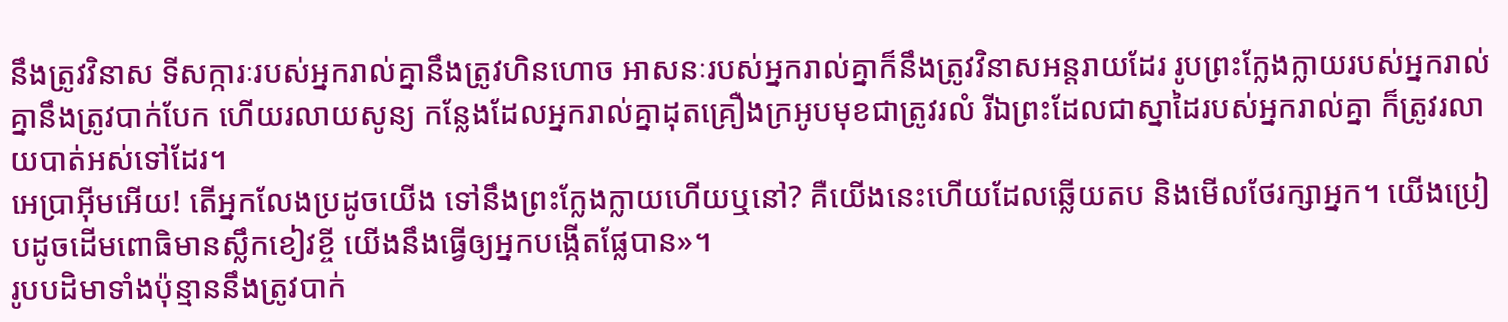នឹងត្រូវវិនាស ទីសក្ការៈរបស់អ្នករាល់គ្នានឹងត្រូវហិនហោច អាសនៈរបស់អ្នករាល់គ្នាក៏នឹងត្រូវវិនាសអន្តរាយដែរ រូបព្រះក្លែងក្លាយរបស់អ្នករាល់គ្នានឹងត្រូវបាក់បែក ហើយរលាយសូន្យ កន្លែងដែលអ្នករាល់គ្នាដុតគ្រឿងក្រអូបមុខជាត្រូវរលំ រីឯព្រះដែលជាស្នាដៃរបស់អ្នករាល់គ្នា ក៏ត្រូវរលាយបាត់អស់ទៅដែរ។
អេប្រាអ៊ីមអើយ! តើអ្នកលែងប្រដូចយើង ទៅនឹងព្រះក្លែងក្លាយហើយឬនៅ? គឺយើងនេះហើយដែលឆ្លើយតប និងមើលថែរក្សាអ្នក។ យើងប្រៀបដូចដើមពោធិមានស្លឹកខៀវខ្ចី យើងនឹងធ្វើឲ្យអ្នកបង្កើតផ្លែបាន»។
រូបបដិមាទាំងប៉ុន្មាននឹងត្រូវបាក់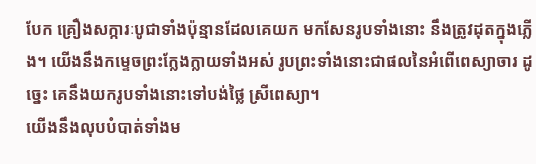បែក គ្រឿងសក្ការៈបូជាទាំងប៉ុន្មានដែលគេយក មកសែនរូបទាំងនោះ នឹងត្រូវដុតក្នុងភ្លើង។ យើងនឹងកម្ទេចព្រះក្លែងក្លាយទាំងអស់ រូបព្រះទាំងនោះជាផលនៃអំពើពេស្យាចារ ដូច្នេះ គេនឹងយករូបទាំងនោះទៅបង់ថ្លៃ ស្រីពេស្យា។
យើងនឹងលុបបំបាត់ទាំងម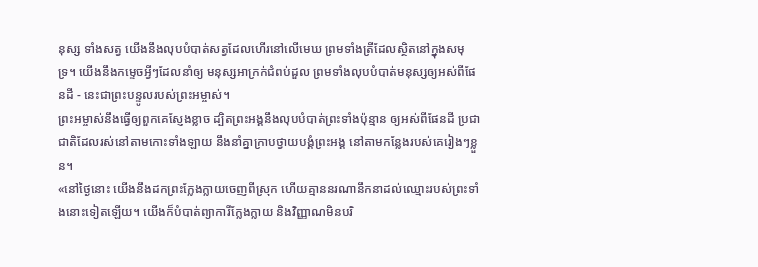នុស្ស ទាំងសត្វ យើងនឹងលុបបំបាត់សត្វដែលហើរនៅលើមេឃ ព្រមទាំងត្រីដែលស្ថិតនៅក្នុងសមុទ្រ។ យើងនឹងកម្ទេចអ្វីៗដែលនាំឲ្យ មនុស្សអាក្រក់ជំពប់ដួល ព្រមទាំងលុបបំបាត់មនុស្សឲ្យអស់ពីផែនដី - នេះជាព្រះបន្ទូលរបស់ព្រះអម្ចាស់។
ព្រះអម្ចាស់នឹងធ្វើឲ្យពួកគេស្ញែងខ្លាច ដ្បិតព្រះអង្គនឹងលុបបំបាត់ព្រះទាំងប៉ុន្មាន ឲ្យអស់ពីផែនដី ប្រជាជាតិដែលរស់នៅតាមកោះទាំងឡាយ នឹងនាំគ្នាក្រាបថ្វាយបង្គំព្រះអង្គ នៅតាមកន្លែងរបស់គេរៀងៗខ្លួន។
«នៅថ្ងៃនោះ យើងនឹងដកព្រះក្លែងក្លាយចេញពីស្រុក ហើយគ្មាននរណានឹកនាដល់ឈ្មោះរបស់ព្រះទាំងនោះទៀតឡើយ។ យើងក៏បំបាត់ព្យាការីក្លែងក្លាយ និងវិញ្ញាណមិនបរិ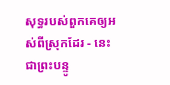សុទ្ធរបស់ពួកគេឲ្យអស់ពីស្រុកដែរ - នេះជាព្រះបន្ទូ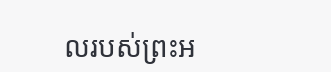លរបស់ព្រះអ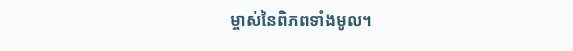ម្ចាស់នៃពិភពទាំងមូល។